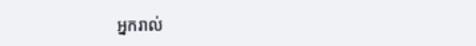អ្នករាល់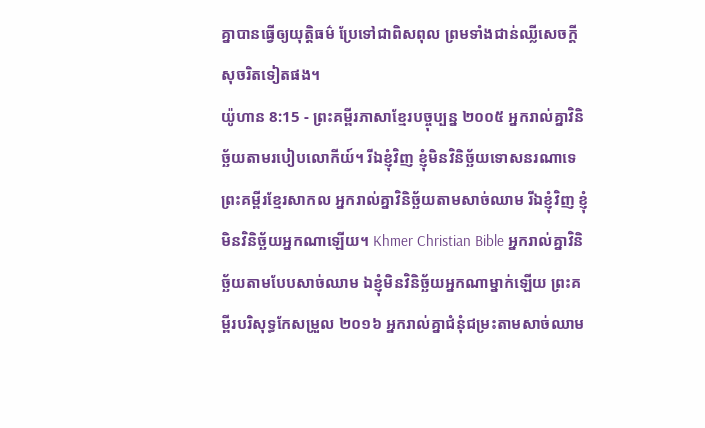គ្នាបានធ្វើឲ្យយុត្តិធម៌ ប្រែទៅជាពិសពុល ព្រមទាំងជាន់ឈ្លីសេចក្ដីសុចរិតទៀតផង។
យ៉ូហាន 8:15 - ព្រះគម្ពីរភាសាខ្មែរបច្ចុប្បន្ន ២០០៥ អ្នករាល់គ្នាវិនិច្ឆ័យតាមរបៀបលោកីយ៍។ រីឯខ្ញុំវិញ ខ្ញុំមិនវិនិច្ឆ័យទោសនរណាទេ ព្រះគម្ពីរខ្មែរសាកល អ្នករាល់គ្នាវិនិច្ឆ័យតាមសាច់ឈាម រីឯខ្ញុំវិញ ខ្ញុំមិនវិនិច្ឆ័យអ្នកណាឡើយ។ Khmer Christian Bible អ្នករាល់គ្នាវិនិច្ឆ័យតាមបែបសាច់ឈាម ឯខ្ញុំមិនវិនិច្ឆ័យអ្នកណាម្នាក់ឡើយ ព្រះគម្ពីរបរិសុទ្ធកែសម្រួល ២០១៦ អ្នករាល់គ្នាជំនុំជម្រះតាមសាច់ឈាម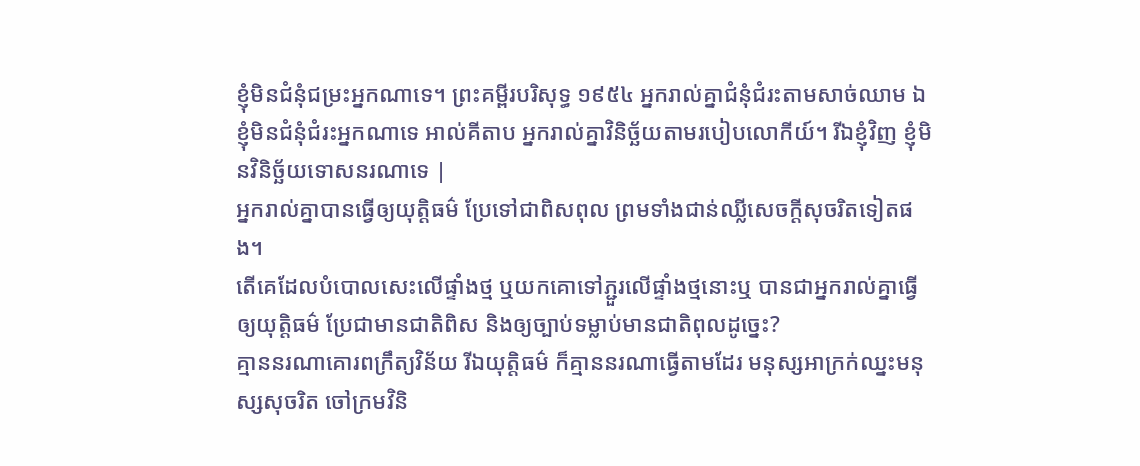ខ្ញុំមិនជំនុំជម្រះអ្នកណាទេ។ ព្រះគម្ពីរបរិសុទ្ធ ១៩៥៤ អ្នករាល់គ្នាជំនុំជំរះតាមសាច់ឈាម ឯខ្ញុំមិនជំនុំជំរះអ្នកណាទេ អាល់គីតាប អ្នករាល់គ្នាវិនិច្ឆ័យតាមរបៀបលោកីយ៍។ រីឯខ្ញុំវិញ ខ្ញុំមិនវិនិច្ឆ័យទោសនរណាទេ |
អ្នករាល់គ្នាបានធ្វើឲ្យយុត្តិធម៌ ប្រែទៅជាពិសពុល ព្រមទាំងជាន់ឈ្លីសេចក្ដីសុចរិតទៀតផង។
តើគេដែលបំបោលសេះលើផ្ទាំងថ្ម ឬយកគោទៅភ្ជួរលើផ្ទាំងថ្មនោះឬ បានជាអ្នករាល់គ្នាធ្វើឲ្យយុត្តិធម៌ ប្រែជាមានជាតិពិស និងឲ្យច្បាប់ទម្លាប់មានជាតិពុលដូច្នេះ?
គ្មាននរណាគោរពក្រឹត្យវិន័យ រីឯយុត្តិធម៌ ក៏គ្មាននរណាធ្វើតាមដែរ មនុស្សអាក្រក់ឈ្នះមនុស្សសុចរិត ចៅក្រមវិនិ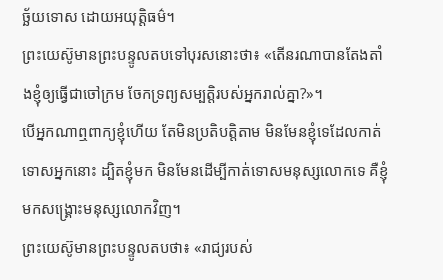ច្ឆ័យទោស ដោយអយុត្តិធម៌។
ព្រះយេស៊ូមានព្រះបន្ទូលតបទៅបុរសនោះថា៖ «តើនរណាបានតែងតាំងខ្ញុំឲ្យធ្វើជាចៅក្រម ចែកទ្រព្យសម្បត្តិរបស់អ្នករាល់គ្នា?»។
បើអ្នកណាឮពាក្យខ្ញុំហើយ តែមិនប្រតិបត្តិតាម មិនមែនខ្ញុំទេដែលកាត់ទោសអ្នកនោះ ដ្បិតខ្ញុំមក មិនមែនដើម្បីកាត់ទោសមនុស្សលោកទេ គឺខ្ញុំមកសង្គ្រោះមនុស្សលោកវិញ។
ព្រះយេស៊ូមានព្រះបន្ទូលតបថា៖ «រាជ្យរបស់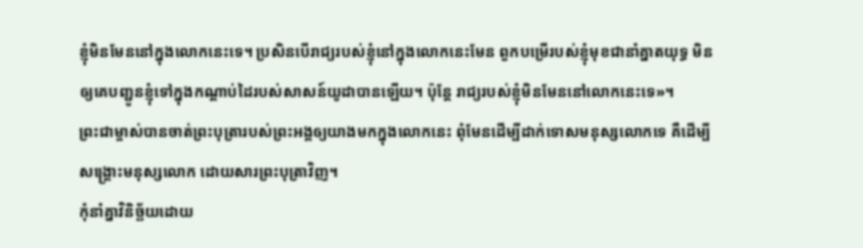ខ្ញុំមិនមែននៅក្នុងលោកនេះទេ។ ប្រសិនបើរាជ្យរបស់ខ្ញុំនៅក្នុងលោកនេះមែន ពួកបម្រើរបស់ខ្ញុំមុខជានាំគ្នាតយុទ្ធ មិនឲ្យគេបញ្ជូនខ្ញុំទៅក្នុងកណ្ដាប់ដៃរបស់សាសន៍យូដាបានឡើយ។ ប៉ុន្តែ រាជ្យរបស់ខ្ញុំមិនមែននៅលោកនេះទេ»។
ព្រះជាម្ចាស់បានចាត់ព្រះបុត្រារបស់ព្រះអង្គឲ្យយាងមកក្នុងលោកនេះ ពុំមែនដើម្បីដាក់ទោសមនុស្សលោកទេ គឺដើម្បីសង្គ្រោះមនុស្សលោក ដោយសារព្រះបុត្រាវិញ។
កុំនាំគ្នាវិនិច្ឆ័យដោយ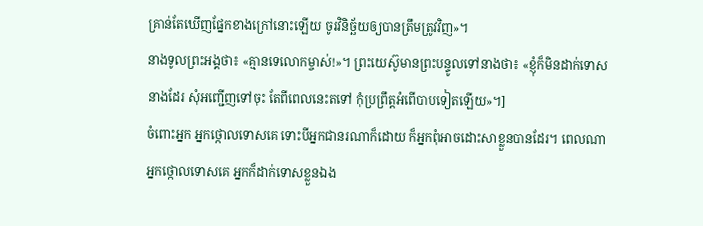គ្រាន់តែឃើញផ្នែកខាងក្រៅនោះឡើយ ចូរវិនិច្ឆ័យឲ្យបានត្រឹមត្រូវវិញ»។
នាងទូលព្រះអង្គថា៖ «គ្មានទេលោកម្ចាស់!»។ ព្រះយេស៊ូមានព្រះបន្ទូលទៅនាងថា៖ «ខ្ញុំក៏មិនដាក់ទោសនាងដែរ សុំអញ្ជើញទៅចុះ តែពីពេលនេះតទៅ កុំប្រព្រឹត្តអំពើបាបទៀតឡើយ»។]
ចំពោះអ្នក អ្នកថ្កោលទោសគេ ទោះបីអ្នកជានរណាក៏ដោយ ក៏អ្នកពុំអាចដោះសាខ្លួនបានដែរ។ ពេលណាអ្នកថ្កោលទោសគេ អ្នកក៏ដាក់ទោសខ្លួនឯង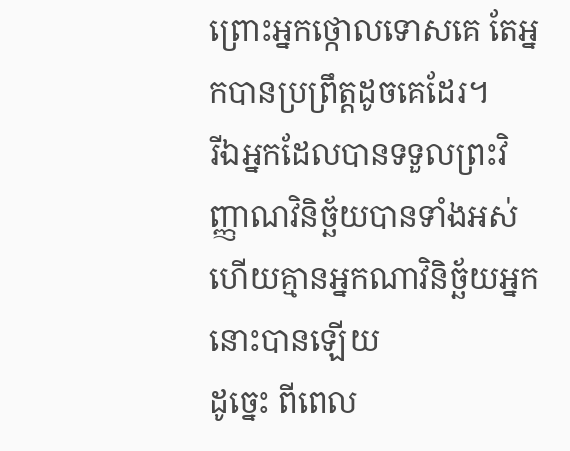ព្រោះអ្នកថ្កោលទោសគេ តែអ្នកបានប្រព្រឹត្តដូចគេដែរ។
រីឯអ្នកដែលបានទទួលព្រះវិញ្ញាណវិនិច្ឆ័យបានទាំងអស់ ហើយគ្មានអ្នកណាវិនិច្ឆ័យអ្នកនោះបានឡើយ
ដូច្នេះ ពីពេល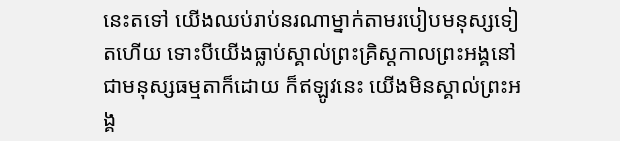នេះតទៅ យើងឈប់រាប់នរណាម្នាក់តាមរបៀបមនុស្សទៀតហើយ ទោះបីយើងធ្លាប់ស្គាល់ព្រះគ្រិស្តកាលព្រះអង្គនៅជាមនុស្សធម្មតាក៏ដោយ ក៏ឥឡូវនេះ យើងមិនស្គាល់ព្រះអង្គ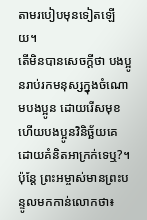តាមរបៀបមុនទៀតឡើយ។
តើមិនបានសេចក្ដីថា បងប្អូនរាប់រកមនុស្សក្នុងចំណោមបងប្អូន ដោយរើសមុខ ហើយបងប្អូនវិនិច្ឆ័យគេដោយគំនិតអាក្រក់ទេឬ?។
ប៉ុន្តែ ព្រះអម្ចាស់មានព្រះបន្ទូលមកកាន់លោកថា៖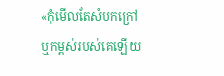«កុំមើលតែសំបកក្រៅ ឬកម្ពស់របស់គេឡើយ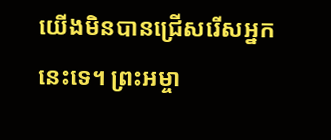យើងមិនបានជ្រើសរើសអ្នកនេះទេ។ ព្រះអម្ចា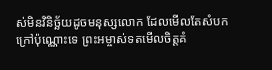ស់មិនវិនិច្ឆ័យដូចមនុស្សលោក ដែលមើលតែសំបកក្រៅប៉ុណ្ណោះទេ ព្រះអម្ចាស់ទតមើលចិត្តគំ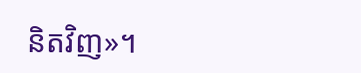និតវិញ»។